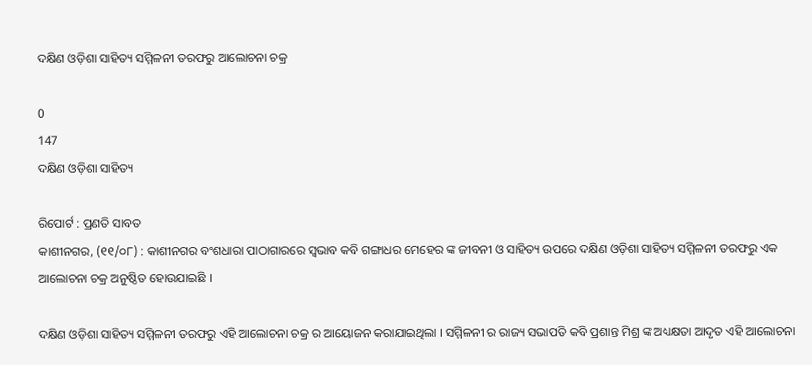ଦକ୍ଷିଣ ଓଡ଼ିଶା ସାହିତ୍ୟ ସମ୍ମିଳନୀ ତରଫରୁ ଆଲୋଚନା ଚକ୍ର

0
147
ଦକ୍ଷିଣ ଓଡ଼ିଶା ସାହିତ୍ୟ

ରିପୋର୍ଟ : ପ୍ରଣତି ସାବତ
କାଶୀନଗର, (୧୧/୦୮) : କାଶୀନଗର ବଂଶଧାରା ପାଠାଗାରରେ ସ୍ୱଭାବ କବି ଗଙ୍ଗାଧର ମେହେର ଙ୍କ ଜୀବନୀ ଓ ସାହିତ୍ୟ ଉପରେ ଦକ୍ଷିଣ ଓଡ଼ିଶା ସାହିତ୍ୟ ସମ୍ମିଳନୀ ତରଫରୁ ଏକ ଆଲୋଚନା ଚକ୍ର ଅନୁଷ୍ଠିତ ହୋଉଯାଇଛି ।

ଦକ୍ଷିଣ ଓଡ଼ିଶା ସାହିତ୍ୟ ସମ୍ମିଳନୀ ତରଫରୁ ଏହି ଆଲୋଚନା ଚକ୍ର ର ଆୟୋଜନ କରାଯାଇଥିଲା । ସମ୍ମିଳନୀ ର ରାଜ୍ୟ ସଭାପତି କବି ପ୍ରଶାନ୍ତ ମିଶ୍ର ଙ୍କ ଅଧ୍ୟକ୍ଷତା ଆଦୃତ ଏହି ଆଲୋଚନା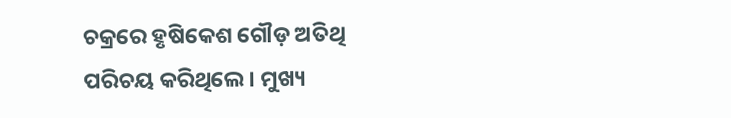ଚକ୍ରରେ ହୃଷିକେଶ ଗୌଡ଼ ଅତିଥି ପରିଚୟ କରିଥିଲେ । ମୁଖ୍ୟ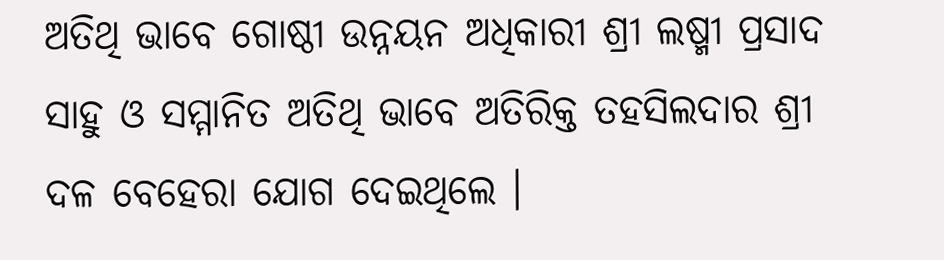ଅତିଥି ଭାବେ ଗୋଷ୍ଠୀ ଉନ୍ନୟନ ଅଧିକାରୀ ଶ୍ରୀ ଲଷ୍ମୀ ପ୍ରସାଦ ସାହୁ ଓ ସମ୍ମାନିତ ଅତିଥି ଭାବେ ଅତିରିକ୍ତ ତହସିଲଦାର ଶ୍ରୀ ଦଳ ବେହେରା ଯୋଗ ଦେଇଥିଲେ ।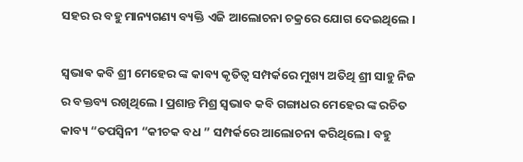ସହର ର ବହୁ ମାନ୍ୟଗଣ୍ୟ ବ୍ୟକ୍ତି ଏଜି ଆଲୋଚନା ଚକ୍ରରେ ଯୋଗ ଦେଇଥିଲେ ।

ସ୍ଵଭାଵ କବି ଶ୍ରୀ ମେହେର ଙ୍କ କାବ୍ୟ କୃତିତ୍ୱ ସମ୍ପର୍କରେ ମୁଖ୍ୟ ଅତିଥି ଶ୍ରୀ ସାହୁ ନିଜ ର ବକ୍ତବ୍ୟ ରଖିଥିଲେ । ପ୍ରଶାନ୍ତ ମିଶ୍ର ସ୍ୱଭାବ କବି ଗଙ୍ଗାଧର ମେହେର ଙ୍କ ରଚିତ କାବ୍ୟ “ତପସ୍ୱିନୀ “କୀଚକ ବଧ ” ସମ୍ପର୍କରେ ଆଲୋଚନା କରିଥିଲେ । ବହୁ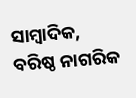ସାମ୍ବାଦିକ, ବରିଷ୍ଠ ନାଗରିକ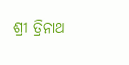ଶ୍ରୀ ତ୍ରିନାଥ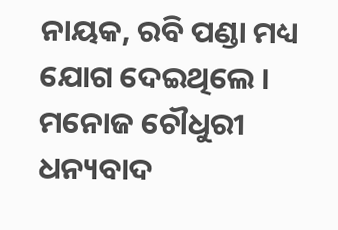ନାୟକ, ରବି ପଣ୍ଡା ମଧ୍ୟ ଯୋଗ ଦେଇଥିଲେ ।  ମନୋଜ ଚୌଧୁରୀ ଧନ୍ୟବାଦ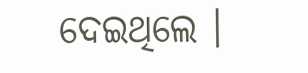ଦେଇଥିଲେ ।